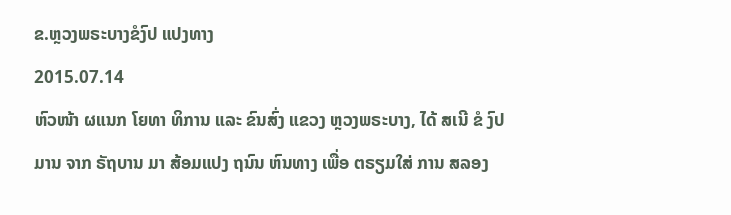ຂ.ຫຼວງພຣະບາງຂໍງົປ ແປງທາງ
2015.07.14
ຫົວໜ້າ ຜແນກ ໂຍທາ ທິການ ແລະ ຂົນສົ່ງ ແຂວງ ຫຼວງພຣະບາງ, ໄດ້ ສເນີ ຂໍ ງົປມານ ຈາກ ຣັຖບານ ມາ ສ້ອມແປງ ຖນົນ ຫົນທາງ ເພື່ອ ຕຣຽມໃສ່ ການ ສລອງ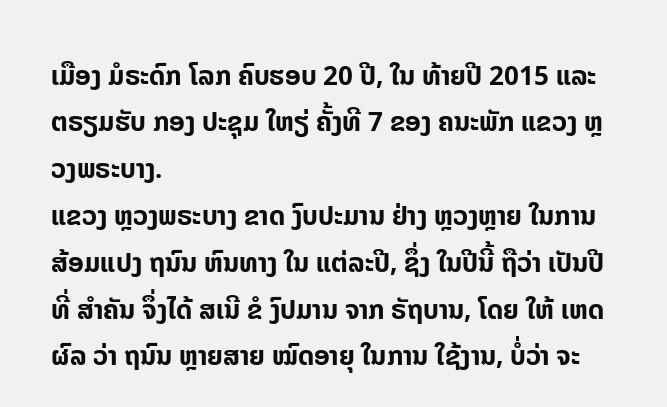ເມືອງ ມໍຣະດົກ ໂລກ ຄົບຮອບ 20 ປີ, ໃນ ທ້າຍປີ 2015 ແລະ ຕຣຽມຮັບ ກອງ ປະຊຸມ ໃຫຽ່ ຄັ້ງທີ 7 ຂອງ ຄນະພັກ ແຂວງ ຫຼວງພຣະບາງ.
ແຂວງ ຫຼວງພຣະບາງ ຂາດ ງົບປະມານ ຢ່າງ ຫຼວງຫຼາຍ ໃນການ ສ້ອມແປງ ຖນົນ ຫົນທາງ ໃນ ແຕ່ລະປີ, ຊຶ່ງ ໃນປີນີ້ ຖືວ່າ ເປັນປີ ທີ່ ສຳຄັນ ຈຶ່ງໄດ້ ສເນີ ຂໍ ງົປມານ ຈາກ ຣັຖບານ, ໂດຍ ໃຫ້ ເຫດຜົລ ວ່າ ຖນົນ ຫຼາຍສາຍ ໝົດອາຍຸ ໃນການ ໃຊ້ງານ, ບໍ່ວ່າ ຈະ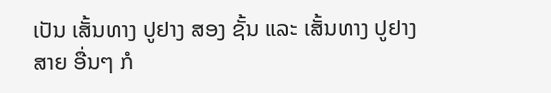ເປັນ ເສັ້ນທາງ ປູຢາງ ສອງ ຊັ້ນ ແລະ ເສັ້ນທາງ ປູຢາງ ສາຍ ອື່ນໆ ກໍ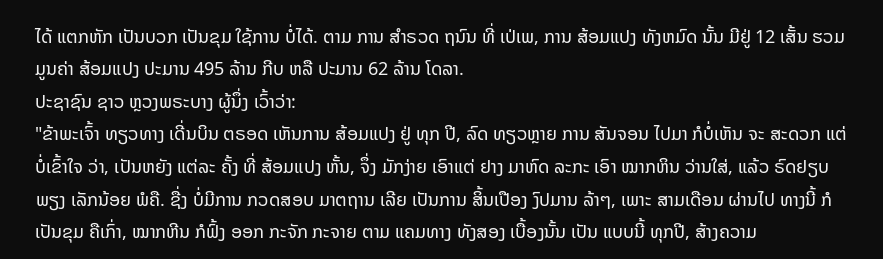ໄດ້ ແຕກຫັກ ເປັນບວກ ເປັນຂຸມ ໃຊ້ການ ບໍ່ໄດ້. ຕາມ ການ ສຳຣວດ ຖນົນ ທີ່ ເປ່ເພ, ການ ສ້ອມແປງ ທັງຫມົດ ນັ້ນ ມີຢູ່ 12 ເສັ້ນ ຮວມມູນຄ່າ ສ້ອມແປງ ປະມານ 495 ລ້ານ ກີບ ຫລື ປະມານ 62 ລ້ານ ໂດລາ.
ປະຊາຊົນ ຊາວ ຫຼວງພຣະບາງ ຜູ້ນຶ່ງ ເວົ້າວ່າ:
"ຂ້າພະເຈົ້າ ທຽວທາງ ເດີ່ນບິນ ຕຣອດ ເຫັນການ ສ້ອມແປງ ຢູ່ ທຸກ ປີ, ລົດ ທຽວຫຼາຍ ການ ສັນຈອນ ໄປມາ ກໍບໍ່ເຫັນ ຈະ ສະດວກ ແຕ່ ບໍ່ເຂົ້າໃຈ ວ່າ, ເປັນຫຍັງ ແຕ່ລະ ຄັ້ງ ທີ່ ສ້ອມແປງ ຫັ້ນ, ຈຶ່ງ ມັກງ່າຍ ເອົາແຕ່ ຢາງ ມາຫົດ ລະກະ ເອົາ ໝາກຫິນ ວ່ານໃສ່, ແລ້ວ ຣົດຢຽບ ພຽງ ເລັກນ້ອຍ ພໍຄື. ຊື່ງ ບໍ່ມີການ ກວດສອບ ມາຕຖານ ເລີຍ ເປັນການ ສິ້ນເປືອງ ງົປມານ ລ້າໆ, ເພາະ ສາມເດືອນ ຜ່ານໄປ ທາງນີ້ ກໍ ເປັນຂຸມ ຄືເກົ່າ, ໝາກຫີນ ກໍຟົ້ງ ອອກ ກະຈັກ ກະຈາຍ ຕາມ ແຄມທາງ ທັງສອງ ເບື້ອງນັ້ນ ເປັນ ແບບນີ້ ທຸກປີ, ສ້າງຄວາມ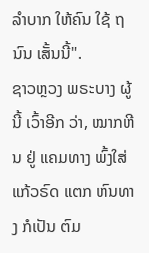ລຳບາກ ໃຫ້ຄົນ ໃຊ້ ຖນົນ ເສັ້ນນີ້".
ຊາວຫຼວງ ພຣະບາງ ຜູ້ນີ້ ເວົ້າອີກ ວ່າ, ໝາກຫີນ ຢູ່ ແຄມທາງ ພົ້ງໃສ່ ແກ້ວຣົດ ແຕກ ຫົນທາງ ກໍເປັນ ຕົມ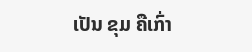ເປັນ ຂຸມ ຄືເກົ່າ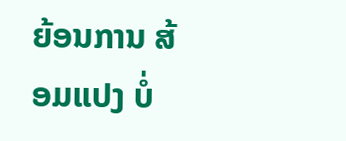ຍ້ອນການ ສ້ອມແປງ ບໍ່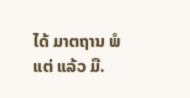ໄດ້ ມາຕຖານ ພໍແຕ່ ແລ້ວ ມື.